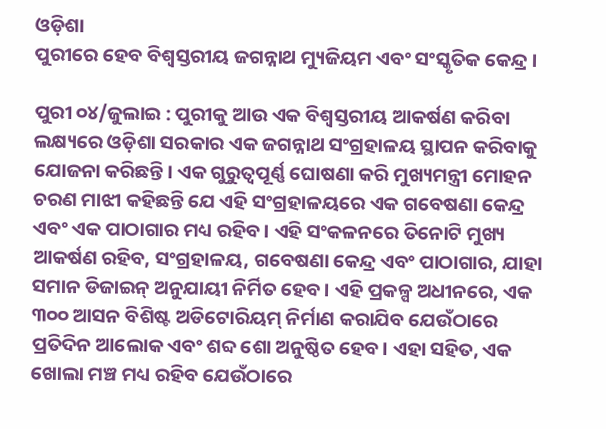ଓଡ଼ିଶା
ପୁରୀରେ ହେବ ବିଶ୍ୱସ୍ତରୀୟ ଜଗନ୍ନାଥ ମ୍ୟୁଜିୟମ ଏବଂ ସଂସ୍କୃତିକ କେନ୍ଦ୍ର ।

ପୁରୀ ୦୪/ଜୁଲାଇ : ପୁରୀକୁ ଆଉ ଏକ ବିଶ୍ୱସ୍ତରୀୟ ଆକର୍ଷଣ କରିବା ଲକ୍ଷ୍ୟରେ ଓଡ଼ିଶା ସରକାର ଏକ ଜଗନ୍ନାଥ ସଂଗ୍ରହାଳୟ ସ୍ଥାପନ କରିବାକୁ ଯୋଜନା କରିଛନ୍ତି। ଏକ ଗୁରୁତ୍ୱପୂର୍ଣ୍ଣ ଘୋଷଣା କରି ମୁଖ୍ୟମନ୍ତ୍ରୀ ମୋହନ ଚରଣ ମାଝୀ କହିଛନ୍ତି ଯେ ଏହି ସଂଗ୍ରହାଳୟରେ ଏକ ଗବେଷଣା କେନ୍ଦ୍ର ଏବଂ ଏକ ପାଠାଗାର ମଧ୍ୟ ରହିବ। ଏହି ସଂକଳନରେ ତିନୋଟି ମୁଖ୍ୟ ଆକର୍ଷଣ ରହିବ, ସଂଗ୍ରହାଳୟ, ଗବେଷଣା କେନ୍ଦ୍ର ଏବଂ ପାଠାଗାର, ଯାହା ସମାନ ଡିଜାଇନ୍ ଅନୁଯାୟୀ ନିର୍ମିତ ହେବ। ଏହି ପ୍ରକଳ୍ପ ଅଧୀନରେ, ଏକ ୩୦୦ ଆସନ ବିଶିଷ୍ଟ ଅଡିଟୋରିୟମ୍ ନିର୍ମାଣ କରାଯିବ ଯେଉଁଠାରେ ପ୍ରତିଦିନ ଆଲୋକ ଏବଂ ଶବ୍ଦ ଶୋ ଅନୁଷ୍ଠିତ ହେବ। ଏହା ସହିତ, ଏକ ଖୋଲା ମଞ୍ଚ ମଧ୍ୟ ରହିବ ଯେଉଁଠାରେ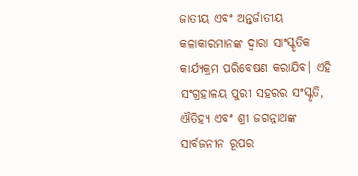ଜାତୀୟ ଏବଂ ଅନ୍ତର୍ଜାତୀୟ କଳାକାରମାନଙ୍କ ଦ୍ୱାରା ସାଂସ୍କୃତିକ କାର୍ଯ୍ୟକ୍ରମ ପରିବେଷଣ କରାଯିବ। ଏହି ସଂଗ୍ରହାଳୟ ପୁରୀ ସହରର ସଂସ୍କୃତି, ଐତିହ୍ୟ ଏବଂ ଶ୍ରୀ ଜଗନ୍ନାଥଙ୍କ ସାର୍ବଜନୀନ ରୂପର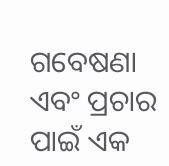ଗବେଷଣା ଏବଂ ପ୍ରଚାର ପାଇଁ ଏକ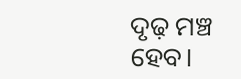ଦୃଢ଼ ମଞ୍ଚ ହେବ।